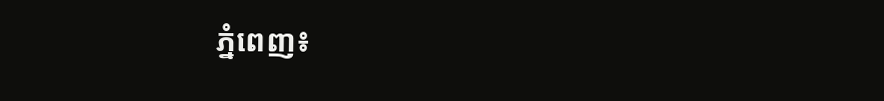ភ្នំពេញ៖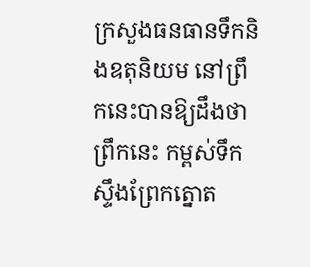ក្រសួងធនធានទឹកនិងឧតុនិយម នៅព្រឹកនេះបានឱ្យដឹងថា ព្រឹកនេះ កម្ពស់ទឹកស្ទឹងព្រែកត្នោត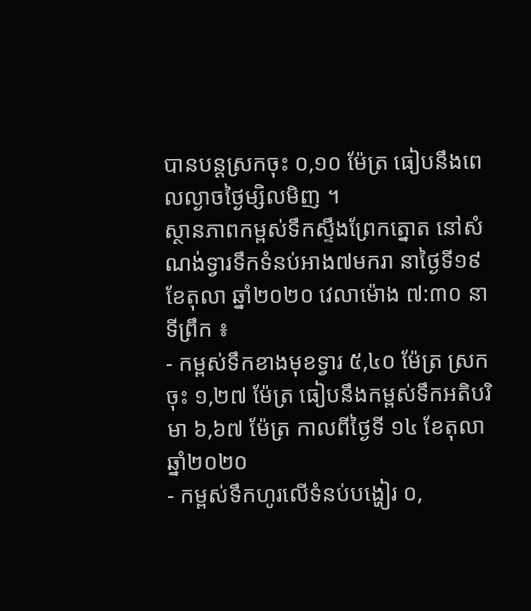បានបន្តស្រកចុះ ០,១០ ម៉ែត្រ ធៀបនឹងពេលល្ងាចថ្ងៃម្សិលមិញ ។
ស្ថានភាពកម្ពស់ទឹកស្ទឹងព្រែកត្នោត នៅសំណង់ទ្វារទឹកទំនប់អាង៧មករា នាថ្ងៃទី១៩ ខែតុលា ឆ្នាំ២០២០ វេលាម៉ោង ៧:៣០ នាទីព្រឹក ៖
- កម្ពស់ទឹកខាងមុខទ្វារ ៥,៤០ ម៉ែត្រ ស្រកចុះ ១,២៧ ម៉ែត្រ ធៀបនឹងកម្ពស់ទឹកអតិបរិមា ៦,៦៧ ម៉ែត្រ កាលពីថ្ងៃទី ១៤ ខែតុលា ឆ្នាំ២០២០
- កម្ពស់ទឹកហូរលើទំនប់បង្ហៀរ ០,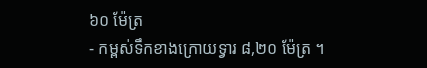៦០ ម៉ែត្រ
- កម្ពស់ទឹកខាងក្រោយទ្វារ ៨,២០ ម៉ែត្រ ។